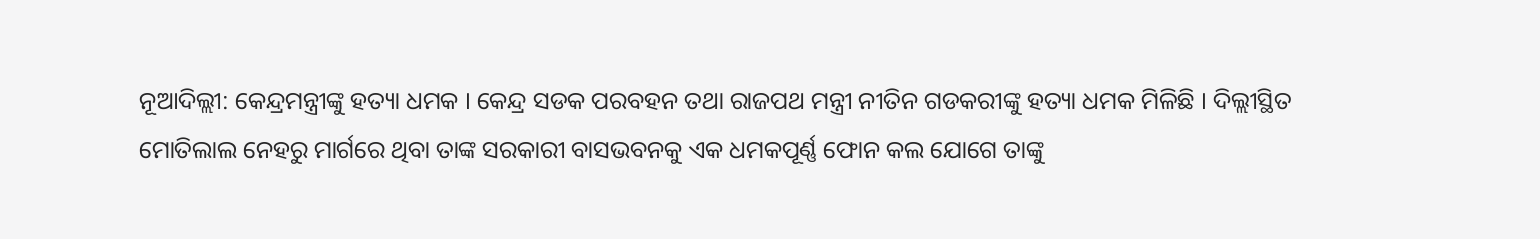ନୂଆଦିଲ୍ଲୀ: କେନ୍ଦ୍ରମନ୍ତ୍ରୀଙ୍କୁ ହତ୍ୟା ଧମକ । କେନ୍ଦ୍ର ସଡକ ପରବହନ ତଥା ରାଜପଥ ମନ୍ତ୍ରୀ ନୀତିନ ଗଡକରୀଙ୍କୁ ହତ୍ୟା ଧମକ ମିଳିଛି । ଦିଲ୍ଲୀସ୍ଥିତ ମୋତିଲାଲ ନେହରୁ ମାର୍ଗରେ ଥିବା ତାଙ୍କ ସରକାରୀ ବାସଭବନକୁ ଏକ ଧମକପୂର୍ଣ୍ଣ ଫୋନ କଲ ଯୋଗେ ତାଙ୍କୁ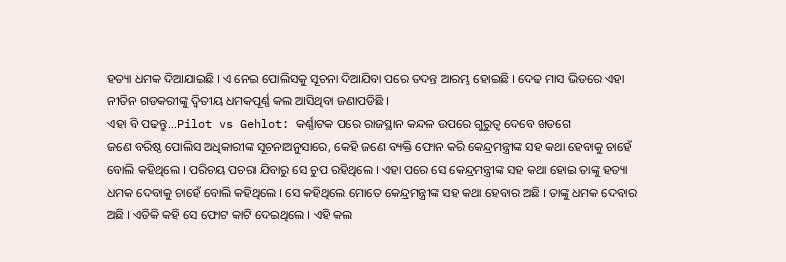ହତ୍ୟା ଧମକ ଦିଆଯାଇଛି । ଏ ନେଇ ପୋଲିସକୁ ସୂଚନା ଦିଆଯିବା ପରେ ତଦନ୍ତ ଆରମ୍ଭ ହୋଇଛି । ଦେଢ ମାସ ଭିତରେ ଏହା ନୀତିନ ଗଡକରୀଙ୍କୁ ଦ୍ବିତୀୟ ଧମକପୂର୍ଣ୍ଣ କଲ ଆସିଥିବା ଜଣାପଡିଛି ।
ଏହା ବି ପଢନ୍ତୁ...Pilot vs Gehlot: କର୍ଣ୍ଣାଟକ ପରେ ରାଜସ୍ଥାନ କନ୍ଦଳ ଉପରେ ଗୁରୁତ୍ବ ଦେବେ ଖଡଗେ
ଜଣେ ବରିଷ୍ଠ ପୋଲିସ ଅଧିକାରୀଙ୍କ ସୂଚନାଅନୁସାରେ, କେହି ଜଣେ ବ୍ୟକ୍ତି ଫୋନ କରି କେନ୍ଦ୍ରମନ୍ତ୍ରୀଙ୍କ ସହ କଥା ହେବାକୁ ଚାହେଁ ବୋଲି କହିଥିଲେ । ପରିଚୟ ପଚରା ଯିବାରୁ ସେ ଚୁପ ରହିଥିଲେ । ଏହା ପରେ ସେ କେନ୍ଦ୍ରମନ୍ତ୍ରୀଙ୍କ ସହ କଥା ହୋଇ ତାଙ୍କୁ ହତ୍ୟା ଧମକ ଦେବାକୁ ଚାହେଁ ବୋଲି କହିଥିଲେ । ସେ କହିଥିଲେ ମୋତେ କେନ୍ଦ୍ରମନ୍ତ୍ରୀଙ୍କ ସହ କଥା ହେବାର ଅଛି । ତାଙ୍କୁ ଧମକ ଦେବାର ଅଛି । ଏତିକି କହି ସେ ଫୋଟ କାଟି ଦେଇଥିଲେ । ଏହି କଲ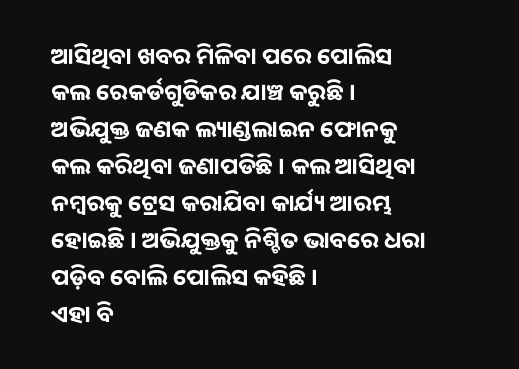ଆସିଥିବା ଖବର ମିଳିବା ପରେ ପୋଲିସ କଲ ରେକର୍ଡଗୁଡିକର ଯାଞ୍ଚ କରୁଛି । ଅଭିଯୁକ୍ତ ଜଣକ ଲ୍ୟାଣ୍ଡଲାଇନ ଫୋନକୁ କଲ କରିଥିବା ଜଣାପଡିଛି । କଲ ଆସିଥିବା ନମ୍ବରକୁ ଟ୍ରେସ କରାଯିବା କାର୍ଯ୍ୟ ଆରମ୍ଭ ହୋଇଛି । ଅଭିଯୁକ୍ତକୁ ନିଶ୍ଚିତ ଭାବରେ ଧରା ପଡ଼ିବ ବୋଲି ପୋଲିସ କହିଛି ।
ଏହା ବି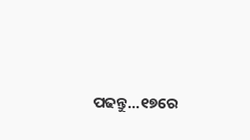ପଢନ୍ତୁ...୧୭ରେ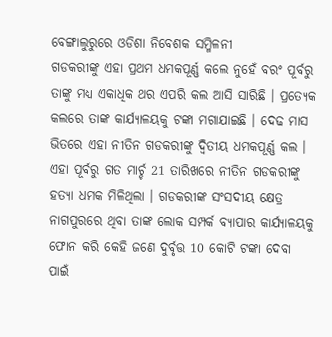ବେଙ୍ଗାଲୁରୁରେ ଓଡିଶା ନିବେଶକ ସମ୍ମିଳନୀ
ଗଡକରୀଙ୍କୁ ଏହା ପ୍ରଥମ ଧମକପୂର୍ଣ୍ଣ କଲେ ନୁହେଁ ବରଂ ପୂର୍ବରୁ ତାଙ୍କୁ ମଧ୍ୟ ଏକାଧିକ ଥର ଏପରି କଲ ଆସି ସାରିଛି । ପ୍ରତ୍ୟେକ କଲରେ ତାଙ୍କ କାର୍ଯ୍ୟାଳୟକୁ ଟଙ୍କା ମଗାଯାଇଛି । ଦେଢ ମାସ ଭିତରେ ଏହା ନୀତିନ ଗଡକରୀଙ୍କୁ ଦ୍ବିତୀୟ ଧମକପୂର୍ଣ୍ଣ କଲ । ଏହା ପୂର୍ବରୁ ଗତ ମାର୍ଚ୍ଚ 21 ତାରିଖରେ ନୀତିନ ଗଡକରୀଙ୍କୁ ହତ୍ୟା ଧମକ ମିଳିଥିଲା । ଗଡକରୀଙ୍କ ସଂସଦୀୟ କ୍ଷେତ୍ର ନାଗପୁରରେ ଥିବା ତାଙ୍କ ଲୋକ ସମ୍ପର୍କ ବ୍ୟାପାର କାର୍ଯ୍ୟାଳୟକୁ ଫୋନ କରି କେହି ଜଣେ ଦୁର୍ବୃତ୍ତ 10 କୋଟି ଟଙ୍କା ଦେବା ପାଇଁ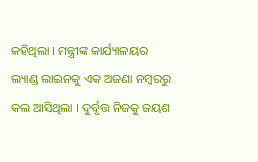କହିଥିଲା । ମନ୍ତ୍ରୀଙ୍କ କାର୍ଯ୍ୟାଳୟର ଲ୍ୟାଣ୍ଡ ଲାଇନକୁ ଏକ ଅଜଣା ନମ୍ବରରୁ କଲ ଆସିଥିଲା । ଦୁର୍ବୃତ୍ତ ନିଜକୁ ଜୟଶ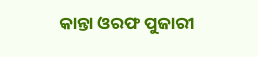କାନ୍ତା ଓରଫ ପୁଜାରୀ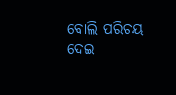ବୋଲି ପରିଚୟ ଦେଇ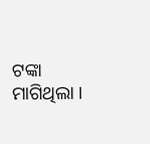ଟଙ୍କା ମାଗିଥିଲା ।